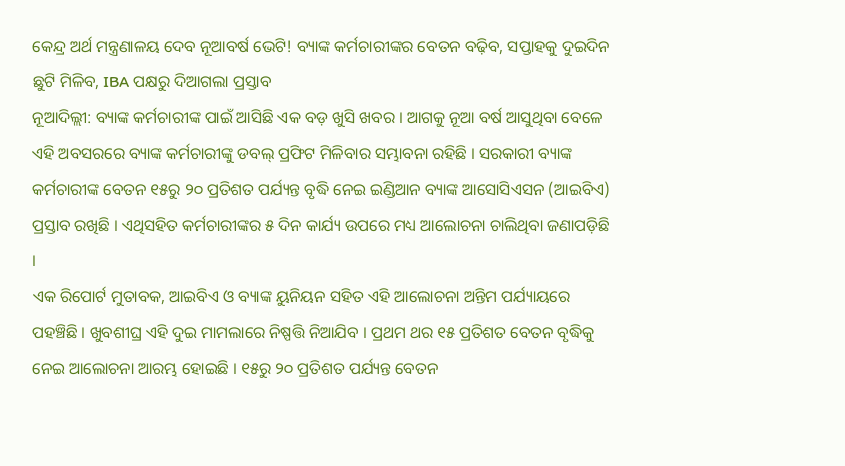କେନ୍ଦ୍ର ଅର୍ଥ ମନ୍ତ୍ରଣାଳୟ ଦେବ ନୂଆବର୍ଷ ଭେଟି! ବ୍ୟାଙ୍କ କର୍ମଚାରୀଙ୍କର ବେତନ ବଢ଼ିବ, ସପ୍ତାହକୁ ଦୁଇଦିନ ଛୁଟି ମିଳିବ, IBA ପକ୍ଷରୁ ଦିଆଗଲା ପ୍ରସ୍ତାବ
ନୂଆଦିଲ୍ଲୀ: ବ୍ୟାଙ୍କ କର୍ମଚାରୀଙ୍କ ପାଇଁ ଆସିଛି ଏକ ବଡ଼ ଖୁସି ଖବର । ଆଗକୁ ନୂଆ ବର୍ଷ ଆସୁଥିବା ବେଳେ ଏହି ଅବସରରେ ବ୍ୟାଙ୍କ କର୍ମଚାରୀଙ୍କୁ ଡବଲ୍ ପ୍ରଫିଟ ମିଳିବାର ସମ୍ଭାବନା ରହିଛି । ସରକାରୀ ବ୍ୟାଙ୍କ କର୍ମଚାରୀଙ୍କ ବେତନ ୧୫ରୁ ୨୦ ପ୍ରତିଶତ ପର୍ଯ୍ୟନ୍ତ ବୃଦ୍ଧି ନେଇ ଇଣ୍ଡିଆନ ବ୍ୟାଙ୍କ ଆସୋସିଏସନ (ଆଇବିଏ) ପ୍ରସ୍ତାବ ରଖିଛି । ଏଥିସହିତ କର୍ମଚାରୀଙ୍କର ୫ ଦିନ କାର୍ଯ୍ୟ ଉପରେ ମଧ୍ୟ ଆଲୋଚନା ଚାଲିଥିବା ଜଣାପଡ଼ିଛି ।
ଏକ ରିପୋର୍ଟ ମୁତାବକ, ଆଇବିଏ ଓ ବ୍ୟାଙ୍କ ୟୁନିୟନ ସହିତ ଏହି ଆଲୋଚନା ଅନ୍ତିମ ପର୍ଯ୍ୟାୟରେ ପହଞ୍ଚିଛି । ଖୁବଶୀଘ୍ର ଏହି ଦୁଇ ମାମଲାରେ ନିଷ୍ପତ୍ତି ନିଆଯିବ । ପ୍ରଥମ ଥର ୧୫ ପ୍ରତିଶତ ବେତନ ବୃଦ୍ଧିକୁ ନେଇ ଆଲୋଚନା ଆରମ୍ଭ ହୋଇଛି । ୧୫ରୁ ୨୦ ପ୍ରତିଶତ ପର୍ଯ୍ୟନ୍ତ ବେତନ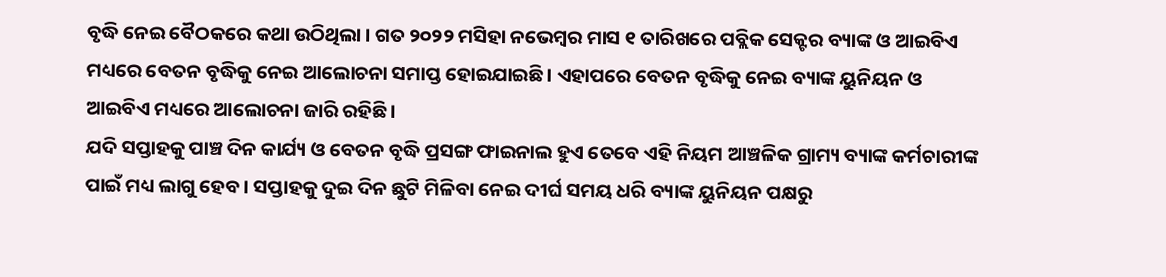ବୃଦ୍ଧି ନେଇ ବୈଠକରେ କଥା ଉଠିଥିଲା । ଗତ ୨୦୨୨ ମସିହା ନଭେମ୍ବର ମାସ ୧ ତାରିଖରେ ପବ୍ଲିକ ସେକ୍ଟର ବ୍ୟାଙ୍କ ଓ ଆଇବିଏ ମଧ୍ୟରେ ବେତନ ବୃଦ୍ଧିକୁ ନେଇ ଆଲୋଚନା ସମାପ୍ତ ହୋଇଯାଇଛି । ଏହାପରେ ବେତନ ବୃଦ୍ଧିକୁ ନେଇ ବ୍ୟାଙ୍କ ୟୁନିୟନ ଓ ଆଇବିଏ ମଧ୍ୟରେ ଆଲୋଚନା ଜାରି ରହିଛି ।
ଯଦି ସପ୍ତାହକୁ ପାଞ୍ଚ ଦିନ କାର୍ଯ୍ୟ ଓ ବେତନ ବୃଦ୍ଧି ପ୍ରସଙ୍ଗ ଫାଇନାଲ ହୁଏ ତେବେ ଏହି ନିୟମ ଆଞ୍ଚଳିକ ଗ୍ରାମ୍ୟ ବ୍ୟାଙ୍କ କର୍ମଚାରୀଙ୍କ ପାଇଁ ମଧ୍ୟ ଲାଗୁ ହେବ । ସପ୍ତାହକୁ ଦୁଇ ଦିନ ଛୁଟି ମିଳିବା ନେଇ ଦୀର୍ଘ ସମୟ ଧରି ବ୍ୟାଙ୍କ ୟୁନିୟନ ପକ୍ଷରୁ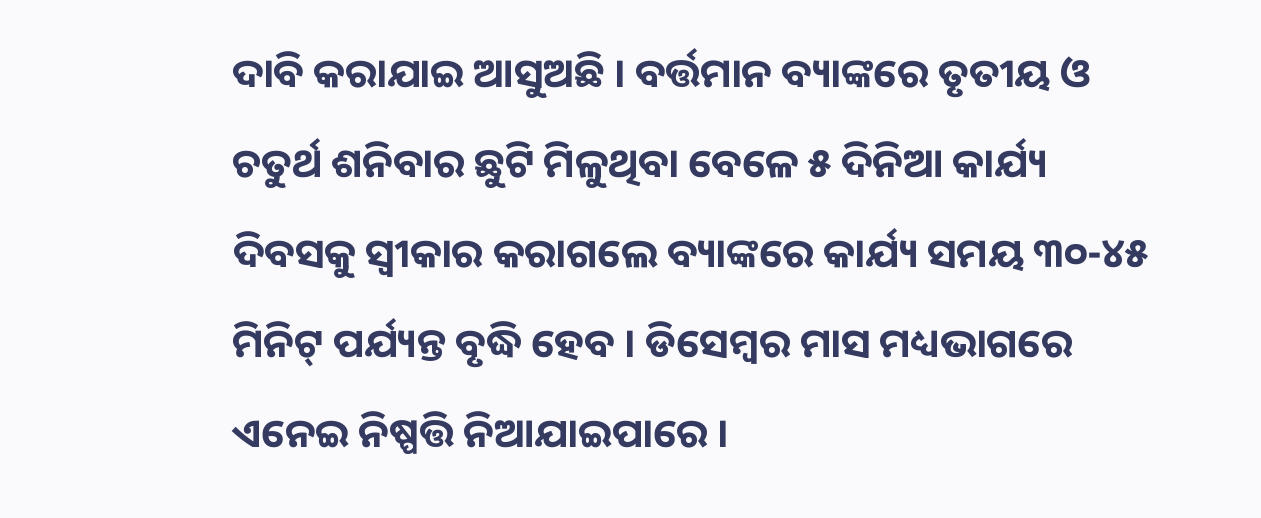ଦାବି କରାଯାଇ ଆସୁଅଛି । ବର୍ତ୍ତମାନ ବ୍ୟାଙ୍କରେ ତୃତୀୟ ଓ ଚତୁର୍ଥ ଶନିବାର ଛୁଟି ମିଳୁଥିବା ବେଳେ ୫ ଦିନିଆ କାର୍ଯ୍ୟ ଦିବସକୁ ସ୍ୱୀକାର କରାଗଲେ ବ୍ୟାଙ୍କରେ କାର୍ଯ୍ୟ ସମୟ ୩୦-୪୫ ମିନିଟ୍ ପର୍ଯ୍ୟନ୍ତ ବୃଦ୍ଧି ହେବ । ଡିସେମ୍ବର ମାସ ମଧ୍ୟଭାଗରେ ଏନେଇ ନିଷ୍ପତ୍ତି ନିଆଯାଇପାରେ ।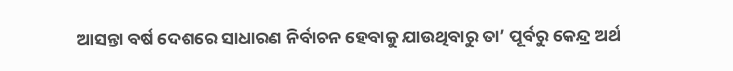ଆସନ୍ତା ବର୍ଷ ଦେଶରେ ସାଧାରଣ ନିର୍ବାଚନ ହେବାକୁ ଯାଉଥିବାରୁ ତା’ ପୂର୍ବରୁ କେନ୍ଦ୍ର ଅର୍ଥ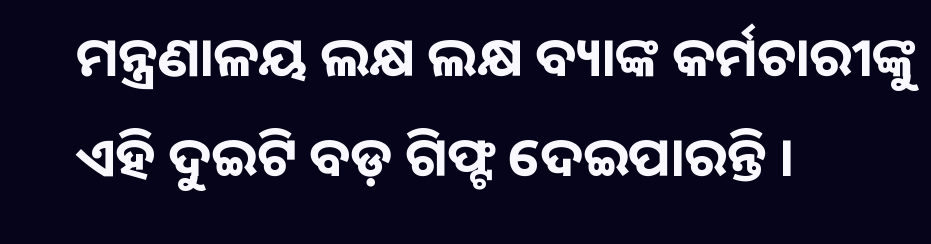ମନ୍ତ୍ରଣାଳୟ ଲକ୍ଷ ଲକ୍ଷ ବ୍ୟାଙ୍କ କର୍ମଚାରୀଙ୍କୁ ଏହି ଦୁଇଟି ବଡ଼ ଗିଫ୍ଟ ଦେଇପାରନ୍ତି ।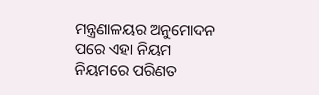ମନ୍ତ୍ରଣାଳୟର ଅନୁମୋଦନ ପରେ ଏହା ନିୟମ ନିୟମରେ ପରିଣତ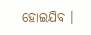ହୋଇଯିବ ।